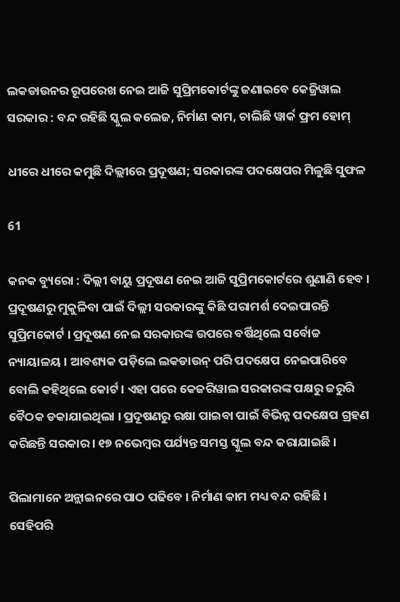ଲକଡାଉନର ରୂପରେଖ ନେଇ ଆଜି ସୁପ୍ରିମକୋର୍ଟଙ୍କୁ ଜଣାଇବେ କେଜ୍ରିୱାଲ ସରକାର : ବନ୍ଦ ରହିଛି ସ୍କୁଲ କଲେଜ, ନିର୍ମାଣ କାମ, ଚାଲିଛି ୱାର୍କ ଫ୍ରମ ହୋମ୍

ଧୀରେ ଧୀରେ କମୁଛି ଦିଲ୍ଲୀରେ ପ୍ରଦୂଷଣ; ସରକାରଙ୍କ ପଦକ୍ଷେପର ମିଳୁଛି ସୁଫଳ

61

କନକ ବ୍ୟୁରୋ : ଦିଲ୍ଲୀ ବାୟୁ ପ୍ରଦୂଷଣ ନେଇ ଆଜି ସୁପ୍ରିମକୋର୍ଟରେ ଶୁଣାଣି ହେବ । ପ୍ରଦୂଷଣରୁ ମୁକୁଳିବା ପାଇଁ ଦିଲ୍ଲୀ ସରକାରଙ୍କୁ କିଛି ପରାମର୍ଶ ଦେଇପାରନ୍ତି ସୁପ୍ରିମକୋର୍ଟ । ପ୍ରଦୂଷଣ ନେଇ ସରକାରଙ୍କ ଉପରେ ବର୍ଷିଥିଲେ ସର୍ବୋଚ୍ଚ ନ୍ୟାୟାଳୟ । ଆବଶ୍ୟକ ପଡ଼ିଲେ ଲକଡାଉନ୍ ପରି ପଦକ୍ଷେପ ନେଇପାରିବେ ବୋଲି କହିଥିଲେ କୋର୍ଟ । ଏହା ପରେ କେଜରିୱାଲ ସରକାରଙ୍କ ପକ୍ଷରୁ ଜରୁରି ବୈଠକ ଡକାଯାଇଥିଲା । ପ୍ରଦୂଷଣରୁ ରକ୍ଷା ପାଇବା ପାଇଁ ବିଭିନ୍ନ ପଦକ୍ଷେପ ଗ୍ରହଣ କରିଛନ୍ତି ସରକାର । ୧୭ ନଭେମ୍ବର ପର୍ଯ୍ୟନ୍ତ ସମସ୍ତ ସ୍କୁଲ ବନ୍ଦ କରାଯାଇଛି ।

ପିଲାମାନେ ଅନ୍ଲାଇନରେ ପାଠ ପଢିବେ । ନିର୍ମାଣ କାମ ମଧ୍ୟ ବନ୍ଦ ରହିଛି । ସେହିପରି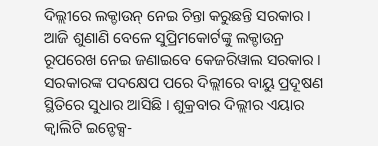ଦିଲ୍ଲୀରେ ଲକ୍ଡାଉନ୍ ନେଇ ଚିନ୍ତା କରୁଛନ୍ତି ସରକାର । ଆଜି ଶୁଣାଣି ବେଳେ ସୁପ୍ରିମକୋର୍ଟଙ୍କୁ ଲକ୍ଡାଉନ୍ର ରୂପରେଖ ନେଇ ଜଣାଇବେ କେଜରିୱାଲ ସରକାର । ସରକାରଙ୍କ ପଦକ୍ଷେପ ପରେ ଦିଲ୍ଲୀରେ ବାୟୁ ପ୍ରଦୂଷଣ ସ୍ଥିତିରେ ସୁଧାର ଆସିଛି । ଶୁକ୍ରବାର ଦିଲ୍ଲୀର ଏୟାର କ୍ୱାଲିଟି ଇନ୍ଡେକ୍ସ-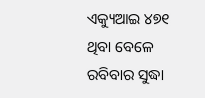ଏକ୍ୟୁଆଇ ୪୭୧ ଥିବା ବେଳେ ରବିବାର ସୁଦ୍ଧା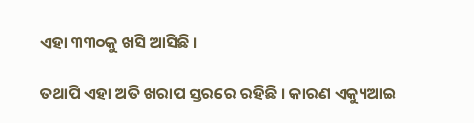ଏହା ୩୩୦କୁ ଖସି ଆସିଛି ।

ତଥାପି ଏହା ଅତି ଖରାପ ସ୍ତରରେ ରହିଛି । କାରଣ ଏକ୍ୟୁଆଇ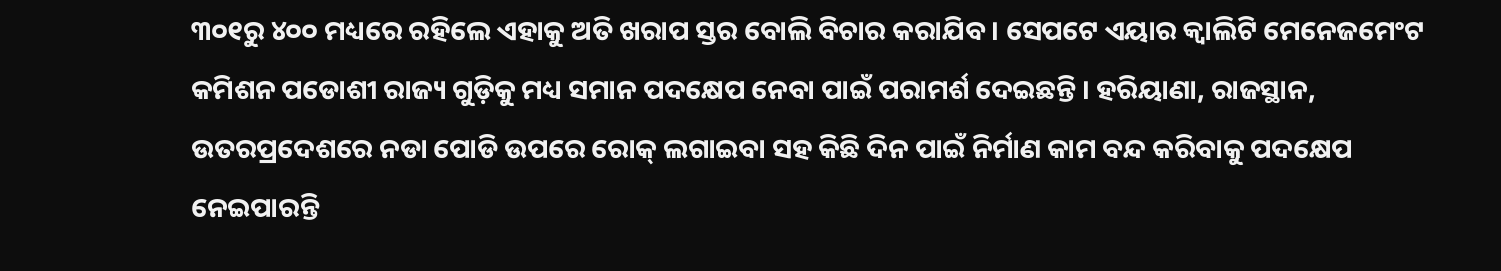୩୦୧ରୁ ୪୦୦ ମଧ୍ୟରେ ରହିଲେ ଏହାକୁ ଅତି ଖରାପ ସ୍ତର ବୋଲି ବିଚାର କରାଯିବ । ସେପଟେ ଏୟାର କ୍ୱାଲିଟି ମେନେଜମେଂଟ କମିଶନ ପଡୋଶୀ ରାଜ୍ୟ ଗୁଡ଼ିକୁ ମଧ୍ୟ ସମାନ ପଦକ୍ଷେପ ନେବା ପାଇଁ ପରାମର୍ଶ ଦେଇଛନ୍ତି । ହରିୟାଣା, ରାଜସ୍ଥାନ, ଉତରପ୍ରଦେଶରେ ନଡା ପୋଡି ଉପରେ ରୋକ୍ ଲଗାଇବା ସହ କିଛି ଦିନ ପାଇଁ ନିର୍ମାଣ କାମ ବନ୍ଦ କରିବାକୁ ପଦକ୍ଷେପ ନେଇପାରନ୍ତି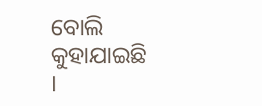ବୋଲି କୁହାଯାଇଛି ।